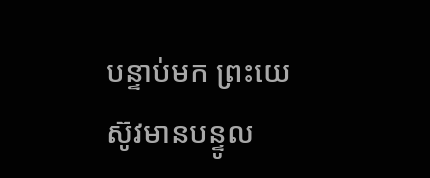បន្ទាប់មក ព្រះយេស៊ូវមានបន្ទូល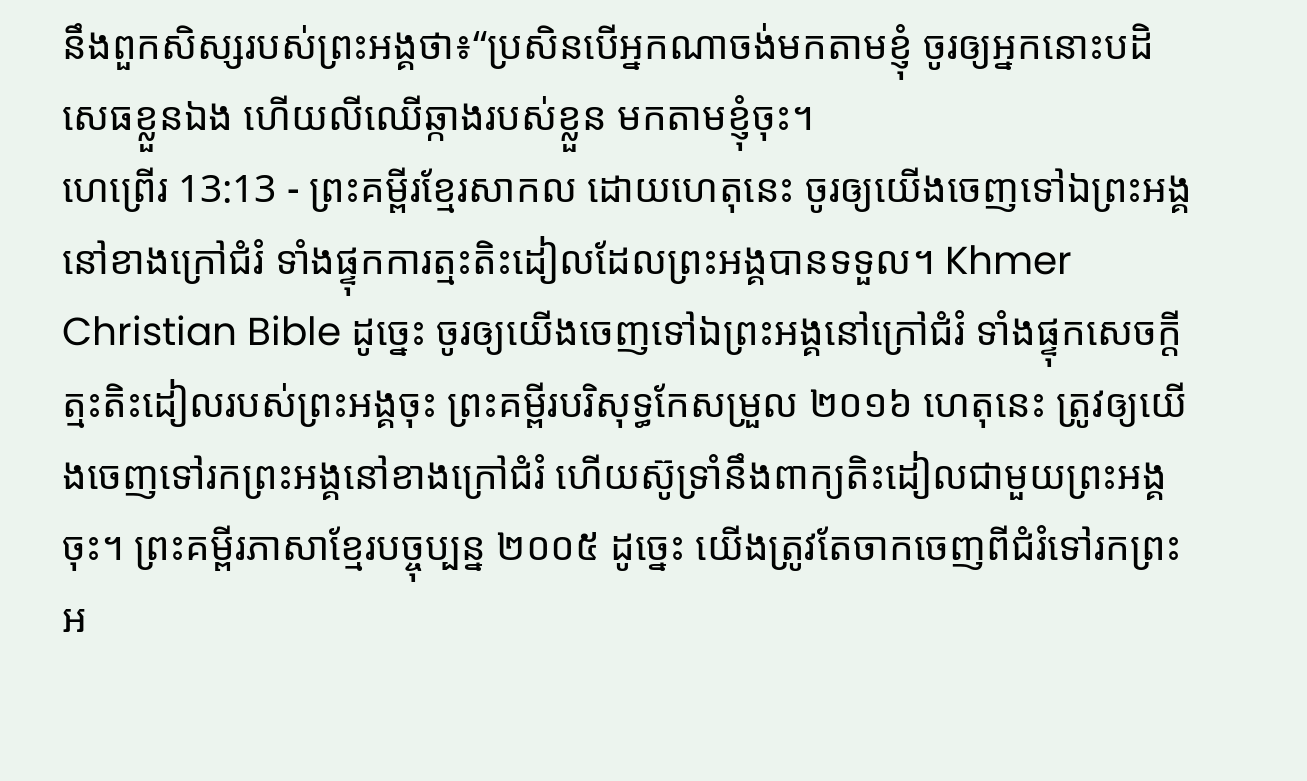នឹងពួកសិស្សរបស់ព្រះអង្គថា៖“ប្រសិនបើអ្នកណាចង់មកតាមខ្ញុំ ចូរឲ្យអ្នកនោះបដិសេធខ្លួនឯង ហើយលីឈើឆ្កាងរបស់ខ្លួន មកតាមខ្ញុំចុះ។
ហេព្រើរ 13:13 - ព្រះគម្ពីរខ្មែរសាកល ដោយហេតុនេះ ចូរឲ្យយើងចេញទៅឯព្រះអង្គនៅខាងក្រៅជំរំ ទាំងផ្ទុកការត្មះតិះដៀលដែលព្រះអង្គបានទទួល។ Khmer Christian Bible ដូច្នេះ ចូរឲ្យយើងចេញទៅឯព្រះអង្គនៅក្រៅជំរំ ទាំងផ្ទុកសេចក្ដីត្មះតិះដៀលរបស់ព្រះអង្គចុះ ព្រះគម្ពីរបរិសុទ្ធកែសម្រួល ២០១៦ ហេតុនេះ ត្រូវឲ្យយើងចេញទៅរកព្រះអង្គនៅខាងក្រៅជំរំ ហើយស៊ូទ្រាំនឹងពាក្យតិះដៀលជាមួយព្រះអង្គចុះ។ ព្រះគម្ពីរភាសាខ្មែរបច្ចុប្បន្ន ២០០៥ ដូច្នេះ យើងត្រូវតែចាកចេញពីជំរំទៅរកព្រះអ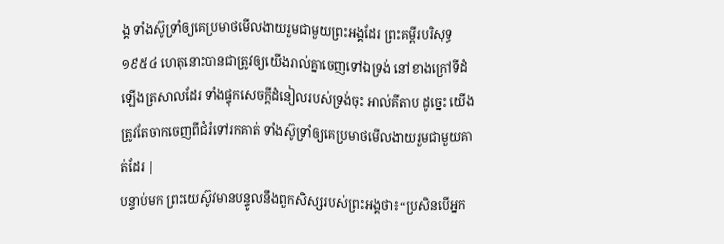ង្គ ទាំងស៊ូទ្រាំឲ្យគេប្រមាថមើលងាយរួមជាមួយព្រះអង្គដែរ ព្រះគម្ពីរបរិសុទ្ធ ១៩៥៤ ហេតុនោះបានជាត្រូវឲ្យយើងរាល់គ្នាចេញទៅឯទ្រង់ នៅខាងក្រៅទីដំឡើងត្រសាលដែរ ទាំងផ្ទុកសេចក្ដីដំនៀលរបស់ទ្រង់ចុះ អាល់គីតាប ដូច្នេះ យើងត្រូវតែចាកចេញពីជំរំទៅរកគាត់ ទាំងស៊ូទ្រាំឲ្យគេប្រមាថមើលងាយរួមជាមួយគាត់ដែរ |
បន្ទាប់មក ព្រះយេស៊ូវមានបន្ទូលនឹងពួកសិស្សរបស់ព្រះអង្គថា៖“ប្រសិនបើអ្នក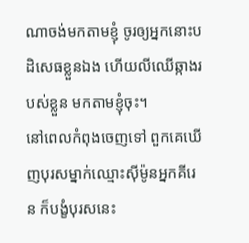ណាចង់មកតាមខ្ញុំ ចូរឲ្យអ្នកនោះបដិសេធខ្លួនឯង ហើយលីឈើឆ្កាងរបស់ខ្លួន មកតាមខ្ញុំចុះ។
នៅពេលកំពុងចេញទៅ ពួកគេឃើញបុរសម្នាក់ឈ្មោះស៊ីម៉ូនអ្នកគីរេន ក៏បង្ខំបុរសនេះ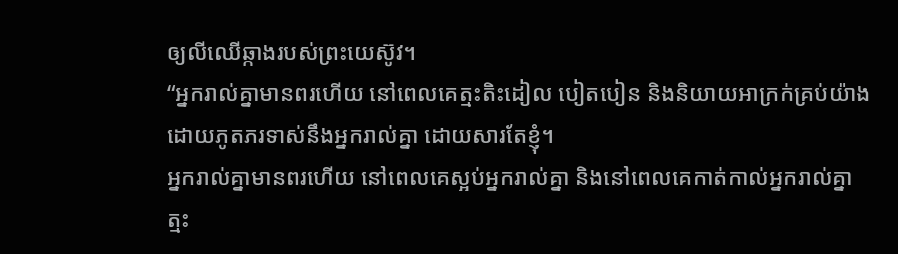ឲ្យលីឈើឆ្កាងរបស់ព្រះយេស៊ូវ។
“អ្នករាល់គ្នាមានពរហើយ នៅពេលគេត្មះតិះដៀល បៀតបៀន និងនិយាយអាក្រក់គ្រប់យ៉ាងដោយភូតភរទាស់នឹងអ្នករាល់គ្នា ដោយសារតែខ្ញុំ។
អ្នករាល់គ្នាមានពរហើយ នៅពេលគេស្អប់អ្នករាល់គ្នា និងនៅពេលគេកាត់កាល់អ្នករាល់គ្នា ត្មះ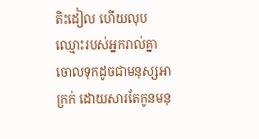តិះដៀល ហើយលុបឈ្មោះរបស់អ្នករាល់គ្នាចោលទុកដូចជាមនុស្សអាក្រក់ ដោយសារតែកូនមនុ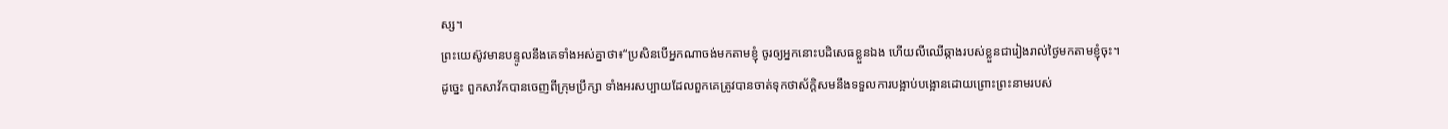ស្ស។
ព្រះយេស៊ូវមានបន្ទូលនឹងគេទាំងអស់គ្នាថា៖“ប្រសិនបើអ្នកណាចង់មកតាមខ្ញុំ ចូរឲ្យអ្នកនោះបដិសេធខ្លួនឯង ហើយលីឈើឆ្កាងរបស់ខ្លួនជារៀងរាល់ថ្ងៃមកតាមខ្ញុំចុះ។
ដូច្នេះ ពួកសាវ័កបានចេញពីក្រុមប្រឹក្សា ទាំងអរសប្បាយដែលពួកគេត្រូវបានចាត់ទុកថាស័ក្ដិសមនឹងទទួលការបង្អាប់បង្អោនដោយព្រោះព្រះនាមរបស់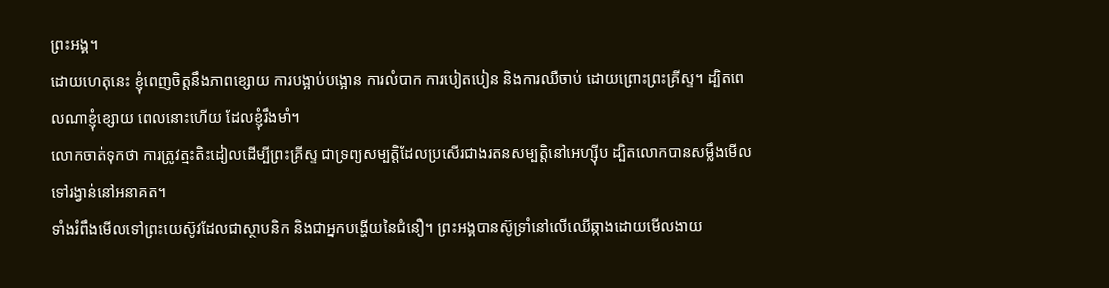ព្រះអង្គ។
ដោយហេតុនេះ ខ្ញុំពេញចិត្តនឹងភាពខ្សោយ ការបង្អាប់បង្អោន ការលំបាក ការបៀតបៀន និងការឈឺចាប់ ដោយព្រោះព្រះគ្រីស្ទ។ ដ្បិតពេលណាខ្ញុំខ្សោយ ពេលនោះហើយ ដែលខ្ញុំរឹងមាំ។
លោកចាត់ទុកថា ការត្រូវត្មះតិះដៀលដើម្បីព្រះគ្រីស្ទ ជាទ្រព្យសម្បត្តិដែលប្រសើរជាងរតនសម្បត្តិនៅអេហ្ស៊ីប ដ្បិតលោកបានសម្លឹងមើលទៅរង្វាន់នៅអនាគត។
ទាំងរំពឹងមើលទៅព្រះយេស៊ូវដែលជាស្ថាបនិក និងជាអ្នកបង្ហើយនៃជំនឿ។ ព្រះអង្គបានស៊ូទ្រាំនៅលើឈើឆ្កាងដោយមើលងាយ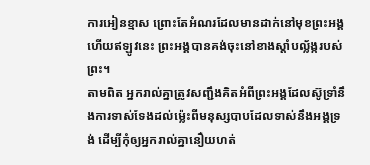ការអៀនខ្មាស ព្រោះតែអំណរដែលមានដាក់នៅមុខព្រះអង្គ ហើយឥឡូវនេះ ព្រះអង្គបានគង់ចុះនៅខាងស្ដាំបល្ល័ង្ករបស់ព្រះ។
តាមពិត អ្នករាល់គ្នាត្រូវសញ្ជឹងគិតអំពីព្រះអង្គដែលស៊ូទ្រាំនឹងការទាស់ទែងដល់ម្ល៉េះពីមនុស្សបាបដែលទាស់នឹងអង្គទ្រង់ ដើម្បីកុំឲ្យអ្នករាល់គ្នានឿយហត់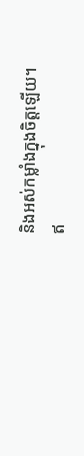និងអស់កម្លាំងក្នុងចិត្តឡើយ។
ឥ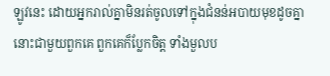ឡូវនេះ ដោយអ្នករាល់គ្នាមិនរត់ចូលទៅក្នុងជំនន់អបាយមុខដូចគ្នានោះជាមួយពួកគេ ពួកគេក៏ប្លែកចិត្ត ទាំងមួលប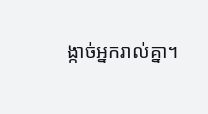ង្កាច់អ្នករាល់គ្នា។